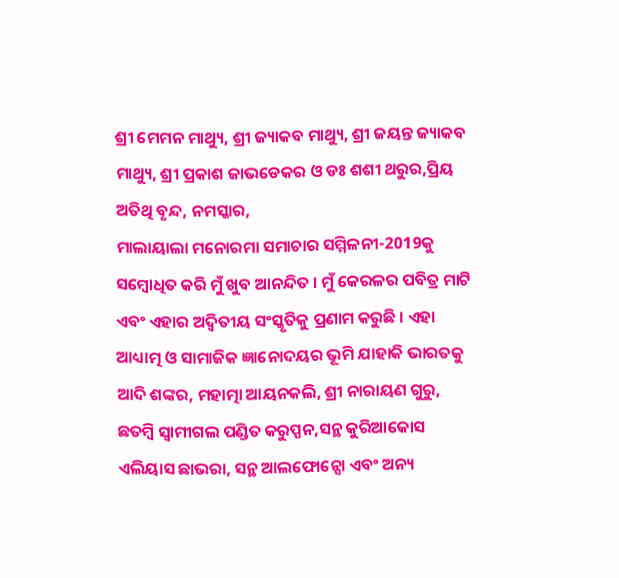ଶ୍ରୀ ମେମନ ମାଥ୍ୟୁ, ଶ୍ରୀ ଜ୍ୟାକବ ମାଥ୍ୟୁ, ଶ୍ରୀ ଜୟନ୍ତ ଜ୍ୟାକବ ମାଥ୍ୟୁ, ଶ୍ରୀ ପ୍ରକାଶ ଜାଭଡେକର ଓ ଡଃ ଶଶୀ ଥରୁର,ପ୍ରିୟ ଅତିଥି ବୃନ୍ଦ, ନମସ୍କାର,
ମାଲାୟାଲା ମନୋରମା ସମାଚାର ସମ୍ମିଳନୀ-2019କୁ ସମ୍ବୋଧିତ କରି ମୁଁ ଖୁବ ଆନନ୍ଦିତ । ମୁଁ କେରଳର ପବିତ୍ର ମାଟି ଏବଂ ଏହାର ଅଦ୍ୱିତୀୟ ସଂସ୍କୃତିକୁ ପ୍ରଣାମ କରୁଛି । ଏହା ଆଧ୍ୟାତ୍ମ ଓ ସାମାଜିକ ଜ୍ଞାନୋଦୟର ଭୂମି ଯାହାକି ଭାରତକୁ ଆଦି ଶଙ୍କର, ମହାତ୍ମା ଆୟନକଲି, ଶ୍ରୀ ନାରାୟଣ ଗୁରୁ, ଛତମ୍ବି ସ୍ୱାମୀଗଲ ପଣ୍ଡିତ କରୁପ୍ପନ,ସନ୍ଥ କୁରିଆକୋସ ଏଲିୟାସ ଛାଭରା, ସନ୍ଥ ଆଲଫୋନ୍ସୋ ଏବଂ ଅନ୍ୟ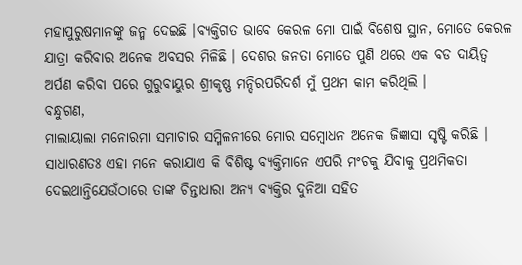ମହାପୁରୁଷମାନଙ୍କୁ ଜନ୍ମ ଦେଇଛି ।ବ୍ୟକ୍ତିଗତ ଭାବେ କେରଳ ମୋ ପାଇଁ ବିଶେଷ ସ୍ଥାନ, ମୋତେ କେରଳ ଯାତ୍ରା କରିବାର ଅନେକ ଅବସର ମିଳିଛି । ଦେଶର ଜନତା ମୋତେ ପୁଣି ଥରେ ଏକ ବଡ ଦାୟିତ୍ୱ ଅର୍ପଣ କରିବା ପରେ ଗୁରୁବାୟୁର ଶ୍ରୀକୃଷ୍ଣ ମନ୍ଦିରପରିଦର୍ଶ ମୁଁ ପ୍ରଥମ କାମ କରିଥିଲି ।
ବନ୍ଧୁଗଣ,
ମାଲାୟାଲା ମନୋରମା ସମାଚାର ସମ୍ମିଳନୀରେ ମୋର ସମ୍ବୋଧନ ଅନେକ ଜିଜ୍ଞାସା ସୃଷ୍ଟି କରିଛି । ସାଧାରଣତଃ ଏହା ମନେ କରାଯାଏ କି ବିଶିଷ୍ଟ ବ୍ୟକ୍ତିମାନେ ଏପରି ମଂଚକୁ ଯିବାକୁ ପ୍ରଥମିକତା ଦେଇଥାନ୍ତିଯେଉଁଠାରେ ତାଙ୍କ ଚିନ୍ତାଧାରା ଅନ୍ୟ ବ୍ୟକ୍ତିର ଦୁନିଆ ସହିତ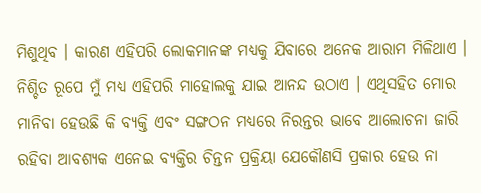ମିଶୁଥିବ । କାରଣ ଏହିପରି ଲୋକମାନଙ୍କ ମଧ୍ୟକୁ ଯିବାରେ ଅନେକ ଆରାମ ମିଳିଥାଏ । ନିଶ୍ଚିତ ରୂପେ ମୁଁ ମଧ୍ୟ ଏହିପରି ମାହୋଲକୁ ଯାଇ ଆନନ୍ଦ ଉଠାଏ । ଏଥିସହିତ ମୋର ମାନିବା ହେଉଛି କି ବ୍ୟକ୍ତି ଏବଂ ସଙ୍ଗଠନ ମଧ୍ୟରେ ନିରନ୍ତର ଭାବେ ଆଲୋଚନା ଜାରି ରହିବା ଆବଶ୍ୟକ ଏନେଇ ବ୍ୟକ୍ତିର ଚିନ୍ତନ ପ୍ରକ୍ରିୟା ଯେକୌଣସି ପ୍ରକାର ହେଉ ନା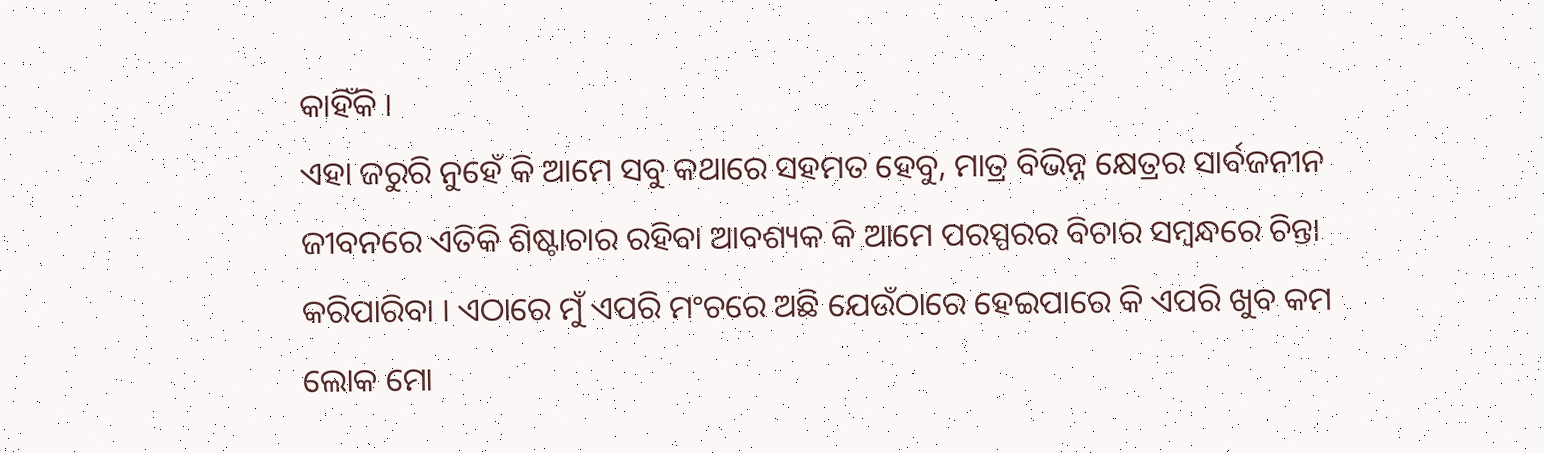କାହିଁକି ।
ଏହା ଜରୁରି ନୁହେଁ କି ଆମେ ସବୁ କଥାରେ ସହମତ ହେବୁ, ମାତ୍ର ବିଭିନ୍ନ କ୍ଷେତ୍ରର ସାର୍ବଜନୀନ ଜୀବନରେ ଏତିକି ଶିଷ୍ଟାଚାର ରହିବା ଆବଶ୍ୟକ କି ଆମେ ପରସ୍ପରର ବିଚାର ସମ୍ବନ୍ଧରେ ଚିନ୍ତା କରିପାରିବା । ଏଠାରେ ମୁଁ ଏପରି ମଂଚରେ ଅଛି ଯେଉଁଠାରେ ହେଇପାରେ କି ଏପରି ଖୁବ କମ ଲୋକ ମୋ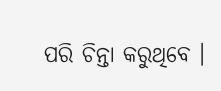ପରି ଚିନ୍ତା କରୁଥିବେ ।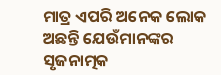ମାତ୍ର ଏପରି ଅନେକ ଲୋକ ଅଛନ୍ତି ଯେଉଁମାନଙ୍କର ସୃଜନାତ୍ମକ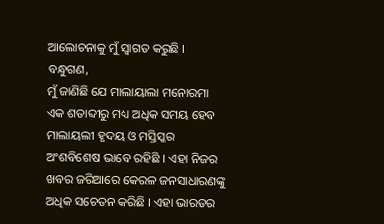ଆଲୋଚନାକୁ ମୁଁ ସ୍ୱାଗତ କରୁଛି ।
ବନ୍ଧୁଗଣ,
ମୁଁ ଜାଣିଛି ଯେ ମାଲାୟାଲା ମନୋରମା ଏକ ଶତାବ୍ଦୀରୁ ମଧ୍ୟ ଅଧିକ ସମୟ ହେବ ମାଲାୟଲୀ ହୃଦୟ ଓ ମସ୍ତିସ୍କର ଅଂଶବିଶେଷ ଭାବେ ରହିଛି । ଏହା ନିଜର ଖବର ଜରିଆରେ କେରଳ ଜନସାଧାରଣଙ୍କୁ ଅଧିକ ସଚେତନ କରିଛି । ଏହା ଭାରତର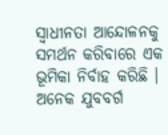ସ୍ୱାଧୀନତା ଆନ୍ଦୋଳନକୁ ସମର୍ଥନ କରିବାରେ ଏକ ଭୂମିକା ନିର୍ବାହ କରିଛି । ଅନେକ ଯୁବବର୍ଗ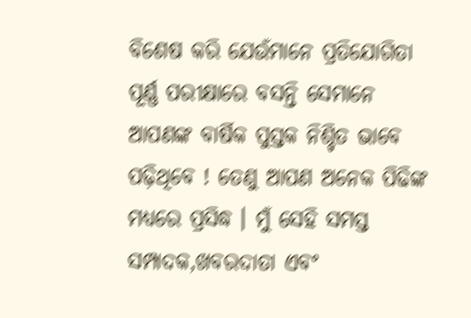ବିଶେଷ କରି ଯେଉଁମାନେ ପ୍ରତିଯୋଗିତା ପୂର୍ଣ୍ଣ ପରୀକ୍ଷାରେ ବସନ୍ତି ସେମାନେ ଆପଣଙ୍କ ବାର୍ଷିକ ପୁସ୍ତକ ନିଶ୍ଚିତ ଭାବେ ପଢ଼ିଥିବେ ! ତେଣୁ ଆପଣ ଅନେକ ପିଢିଙ୍କ ମଧ୍ୟରେ ପ୍ରସିଦ୍ଧ । ମୁଁ ସେହି ସମସ୍ତ ସମ୍ପାଦକ,ଖବରଦାତା ଏବଂ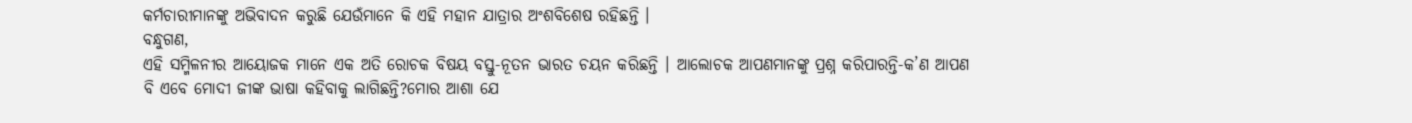କର୍ମଚାରୀମାନଙ୍କୁ ଅଭିବାଦନ କରୁଛି ଯେଉଁମାନେ କି ଏହି ମହାନ ଯାତ୍ରାର ଅଂଶବିଶେଷ ରହିଛନ୍ତି ।
ବନ୍ଧୁଗଣ,
ଏହି ସମ୍ମିଳନୀର ଆୟୋଜକ ମାନେ ଏକ ଅତି ରୋଚକ ବିଷୟ ବସ୍ତୁ-ନୂତନ ଭାରତ ଚୟନ କରିଛନ୍ତି । ଆଲୋଚକ ଆପଣମାନଙ୍କୁ ପ୍ରଶ୍ନ କରିପାରନ୍ତି-କ’ଣ ଆପଣ ବି ଏବେ ମୋଦୀ ଜୀଙ୍କ ଭାଷା କହିବାକୁ ଲାଗିଛନ୍ତି?ମୋର ଆଶା ଯେ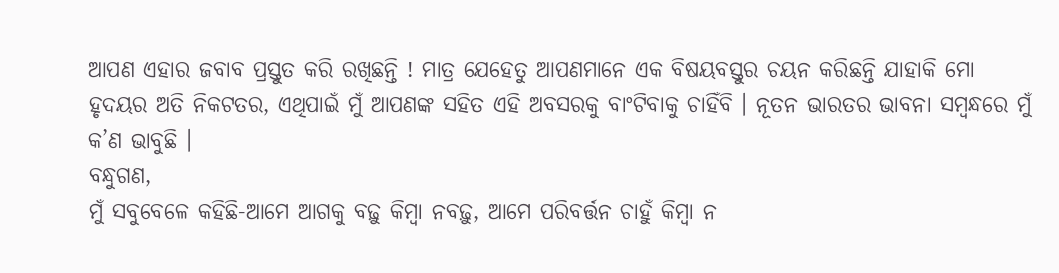ଆପଣ ଏହାର ଜବାବ ପ୍ରସ୍ତୁତ କରି ରଖିଛନ୍ତି ! ମାତ୍ର ଯେହେତୁ ଆପଣମାନେ ଏକ ବିଷୟବସ୍ତୁର ଚୟନ କରିଛନ୍ତି ଯାହାକି ମୋ ହୃଦୟର ଅତି ନିକଟତର, ଏଥିପାଇଁ ମୁଁ ଆପଣଙ୍କ ସହିତ ଏହି ଅବସରକୁ ବାଂଟିବାକୁ ଚାହିଁବି । ନୂତନ ଭାରତର ଭାବନା ସମ୍ବନ୍ଧରେ ମୁଁ କ’ଣ ଭାବୁଛି ।
ବନ୍ଧୁଗଣ,
ମୁଁ ସବୁବେଳେ କହିଛି-ଆମେ ଆଗକୁ ବଢ଼ୁ କିମ୍ବା ନବଢ଼ୁ, ଆମେ ପରିବର୍ତ୍ତନ ଚାହୁଁ କିମ୍ବା ନ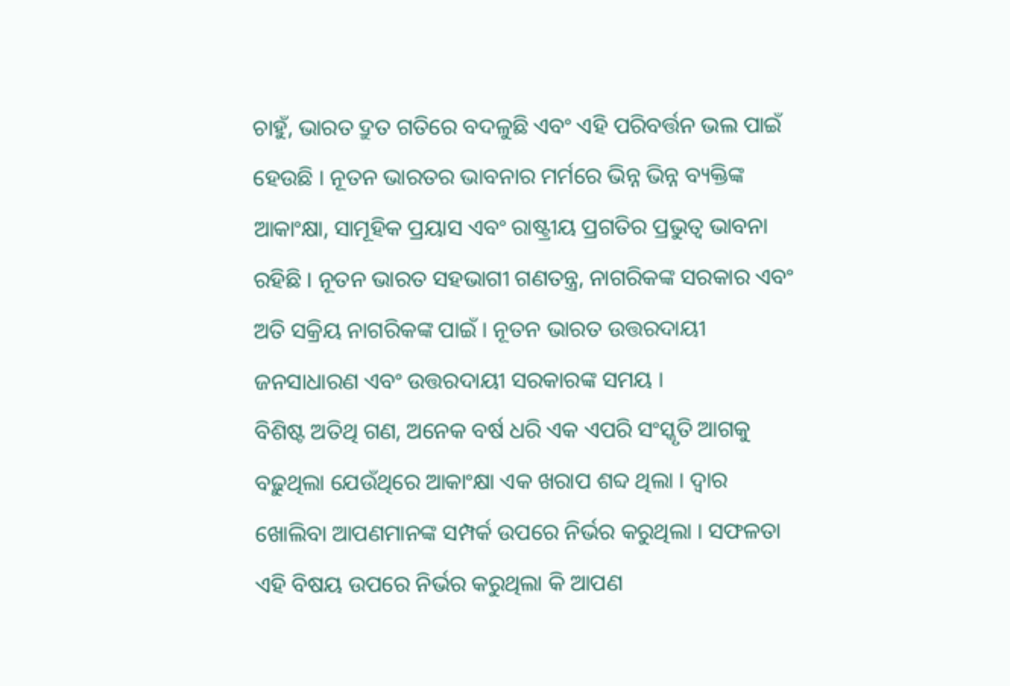ଚାହୁଁ, ଭାରତ ଦ୍ରୁତ ଗତିରେ ବଦଳୁଛି ଏବଂ ଏହି ପରିବର୍ତ୍ତନ ଭଲ ପାଇଁ ହେଉଛି । ନୂତନ ଭାରତର ଭାବନାର ମର୍ମରେ ଭିନ୍ନ ଭିନ୍ନ ବ୍ୟକ୍ତିଙ୍କ ଆକାଂକ୍ଷା, ସାମୂହିକ ପ୍ରୟାସ ଏବଂ ରାଷ୍ଟ୍ରୀୟ ପ୍ରଗତିର ପ୍ରଭୁତ୍ୱ ଭାବନା ରହିଛି । ନୂତନ ଭାରତ ସହଭାଗୀ ଗଣତନ୍ତ୍ର, ନାଗରିକଙ୍କ ସରକାର ଏବଂ ଅତି ସକ୍ରିୟ ନାଗରିକଙ୍କ ପାଇଁ । ନୂତନ ଭାରତ ଉତ୍ତରଦାୟୀ ଜନସାଧାରଣ ଏବଂ ଉତ୍ତରଦାୟୀ ସରକାରଙ୍କ ସମୟ ।
ବିଶିଷ୍ଟ ଅତିଥି ଗଣ, ଅନେକ ବର୍ଷ ଧରି ଏକ ଏପରି ସଂସ୍କୃତି ଆଗକୁ ବଢ଼ୁଥିଲା ଯେଉଁଥିରେ ଆକାଂକ୍ଷା ଏକ ଖରାପ ଶବ୍ଦ ଥିଲା । ଦ୍ୱାର ଖୋଲିବା ଆପଣମାନଙ୍କ ସମ୍ପର୍କ ଉପରେ ନିର୍ଭର କରୁଥିଲା । ସଫଳତା ଏହି ବିଷୟ ଉପରେ ନିର୍ଭର କରୁଥିଲା କି ଆପଣ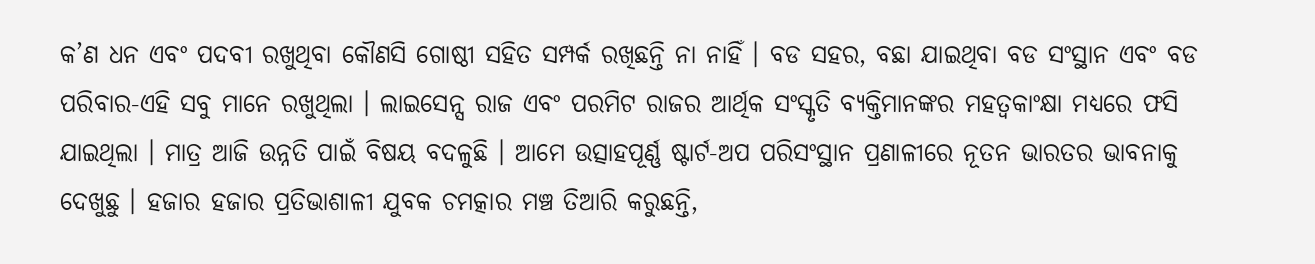କ’ଣ ଧନ ଏବଂ ପଦବୀ ରଖୁଥିବା କୌଣସି ଗୋଷ୍ଠୀ ସହିତ ସମ୍ପର୍କ ରଖିଛନ୍ତି ନା ନାହିଁ । ବଡ ସହର, ବଛା ଯାଇଥିବା ବଡ ସଂସ୍ଥାନ ଏବଂ ବଡ ପରିବାର-ଏହି ସବୁ ମାନେ ରଖୁଥିଲା । ଲାଇସେନ୍ସ ରାଜ ଏବଂ ପରମିଟ ରାଜର ଆର୍ଥିକ ସଂସ୍କୃତି ବ୍ୟକ୍ତିମାନଙ୍କର ମହତ୍ୱକାଂକ୍ଷା ମଧ୍ୟରେ ଫସି ଯାଇଥିଲା । ମାତ୍ର ଆଜି ଉନ୍ନତି ପାଇଁ ବିଷୟ ବଦଳୁଛି । ଆମେ ଉତ୍ସାହପୂର୍ଣ୍ଣ ଷ୍ଟାର୍ଟ-ଅପ ପରିସଂସ୍ଥାନ ପ୍ରଣାଳୀରେ ନୂତନ ଭାରତର ଭାବନାକୁ ଦେଖୁଛୁ । ହଜାର ହଜାର ପ୍ରତିଭାଶାଳୀ ଯୁବକ ଚମତ୍କାର ମଞ୍ଚ ତିଆରି କରୁଛନ୍ତି,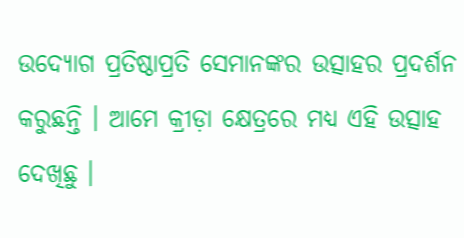ଉଦ୍ୟୋଗ ପ୍ରତିଷ୍ଠାପ୍ରତି ସେମାନଙ୍କର ଉତ୍ସାହର ପ୍ରଦର୍ଶନ କରୁଛନ୍ତି । ଆମେ କ୍ରୀଡ଼ା କ୍ଷେତ୍ରରେ ମଧ୍ୟ ଏହି ଉତ୍ସାହ ଦେଖିଛୁ ।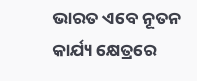ଭାରତ ଏବେ ନୂତନ କାର୍ଯ୍ୟ କ୍ଷେତ୍ରରେ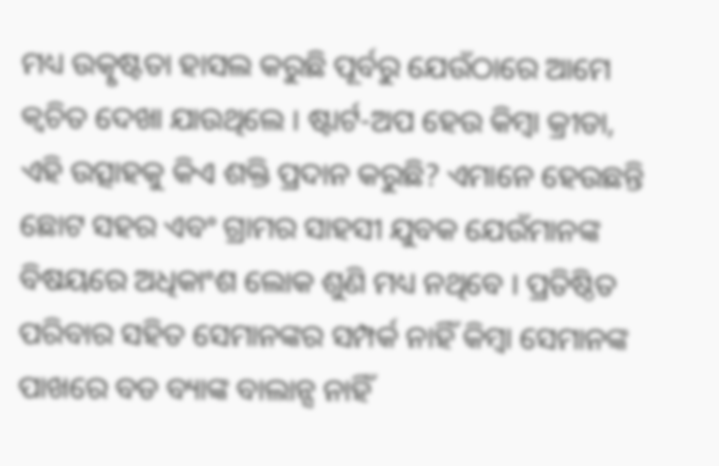ମଧ୍ୟ ଉତ୍କୃଷ୍ଟତା ହାସଲ କରୁଛି ପୂର୍ବରୁ ଯେଉଁଠାରେ ଆମେ କ୍ୱଚିତ ଦେଖା ଯାଉଥିଲେ । ଷ୍ଟାର୍ଟ-ଅପ ହେଉ କିମ୍ବା କ୍ରୀଡା, ଏହି ଉତ୍ସାହକୁ କିଏ ଶକ୍ତି ପ୍ରଦାନ କରୁଛି? ଏମାନେ ହେଉଛନ୍ତି ଛୋଟ ସହର ଏବଂ ଗ୍ରାମର ସାହସୀ ଯୁବକ ଯେଉଁମାନଙ୍କ ବିଷୟରେ ଅଧିକାଂଶ ଲୋକ ଶୁଣି ମଧ୍ୟ ନଥିବେ । ପ୍ରତିଷ୍ଠିତ ପରିବାର ସହିତ ସେମାନଙ୍କର ସମ୍ପର୍କ ନାହିଁ କିମ୍ବା ସେମାନଙ୍କ ପାଖରେ ବଡ ବ୍ୟାଙ୍କ ବାଲାନ୍ସ ନାହିଁ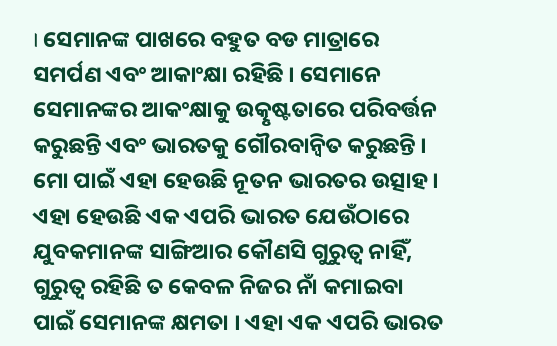। ସେମାନଙ୍କ ପାଖରେ ବହୁତ ବଡ ମାତ୍ରାରେ ସମର୍ପଣ ଏବଂ ଆକାଂକ୍ଷା ରହିଛି । ସେମାନେ ସେମାନଙ୍କର ଆକଂକ୍ଷାକୁ ଉତ୍କୃଷ୍ଟତାରେ ପରିବର୍ତ୍ତନ କରୁଛନ୍ତି ଏବଂ ଭାରତକୁ ଗୌରବାନ୍ୱିତ କରୁଛନ୍ତି । ମୋ ପାଇଁ ଏହା ହେଉଛି ନୂତନ ଭାରତର ଉତ୍ସାହ । ଏହା ହେଉଛି ଏକ ଏପରି ଭାରତ ଯେଉଁଠାରେ ଯୁବକମାନଙ୍କ ସାଙ୍ଗିଆର କୌଣସି ଗୁରୁତ୍ଵ ନାହିଁ, ଗୁରୁତ୍ଵ ରହିଛି ତ କେବଳ ନିଜର ନାଁ କମାଇବା ପାଇଁ ସେମାନଙ୍କ କ୍ଷମତା । ଏହା ଏକ ଏପରି ଭାରତ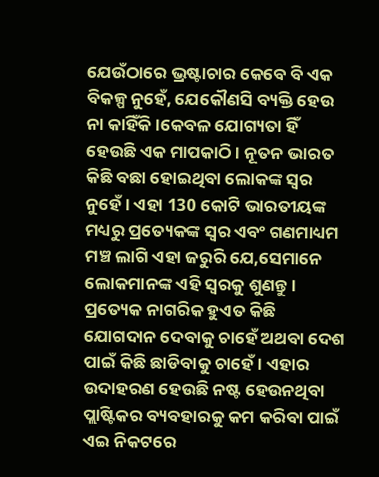ଯେଉଁଠାରେ ଭ୍ରଷ୍ଟାଚାର କେବେ ବି ଏକ ବିକଳ୍ପ ନୁହେଁ, ଯେକୌଣସି ବ୍ୟକ୍ତି ହେଉ ନା କାହିଁକି ।କେବଳ ଯୋଗ୍ୟତା ହିଁ ହେଉଛି ଏକ ମାପକାଠି । ନୂତନ ଭାରତ କିଛି ବଛା ହୋଇଥିବା ଲୋକଙ୍କ ସ୍ୱର ନୁହେଁ । ଏହା 130 କୋଟି ଭାରତୀୟଙ୍କ ମଧ୍ୟରୁ ପ୍ରତ୍ୟେକଙ୍କ ସ୍ୱର ଏବଂ ଗଣମାଧ୍ୟମ ମଞ୍ଚ ଲାଗି ଏହା ଜରୁରି ଯେ,ସେମାନେ ଲୋକମାନଙ୍କ ଏହି ସ୍ୱରକୁ ଶୁଣନ୍ତୁ । ପ୍ରତ୍ୟେକ ନାଗରିକ ହୁଏତ କିଛି ଯୋଗଦାନ ଦେବାକୁ ଚାହେଁ ଅଥବା ଦେଶ ପାଇଁ କିଛି ଛାଡିବାକୁ ଚାହେଁ । ଏହାର ଉଦାହରଣ ହେଉଛି ନଷ୍ଟ ହେଉନଥିବା ପ୍ଲାଷ୍ଟିକର ବ୍ୟବହାରକୁ କମ କରିବା ପାଇଁ ଏଇ ନିକଟରେ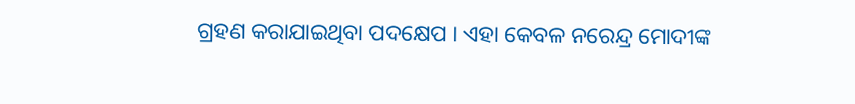ଗ୍ରହଣ କରାଯାଇଥିବା ପଦକ୍ଷେପ । ଏହା କେବଳ ନରେନ୍ଦ୍ର ମୋଦୀଙ୍କ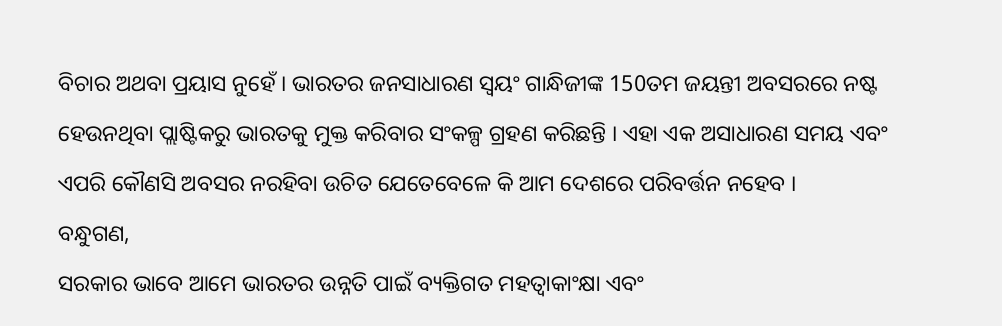ବିଚାର ଅଥବା ପ୍ରୟାସ ନୁହେଁ । ଭାରତର ଜନସାଧାରଣ ସ୍ୱୟଂ ଗାନ୍ଧିଜୀଙ୍କ 150ତମ ଜୟନ୍ତୀ ଅବସରରେ ନଷ୍ଟ ହେଉନଥିବା ପ୍ଲାଷ୍ଟିକରୁ ଭାରତକୁ ମୁକ୍ତ କରିବାର ସଂକଳ୍ପ ଗ୍ରହଣ କରିଛନ୍ତି । ଏହା ଏକ ଅସାଧାରଣ ସମୟ ଏବଂ ଏପରି କୌଣସି ଅବସର ନରହିବା ଉଚିତ ଯେତେବେଳେ କି ଆମ ଦେଶରେ ପରିବର୍ତ୍ତନ ନହେବ ।
ବନ୍ଧୁଗଣ,
ସରକାର ଭାବେ ଆମେ ଭାରତର ଉନ୍ନତି ପାଇଁ ବ୍ୟକ୍ତିଗତ ମହତ୍ଵାକାଂକ୍ଷା ଏବଂ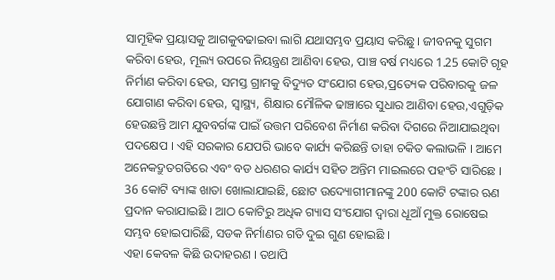ସାମୂହିକ ପ୍ରୟାସକୁ ଆଗକୁବଢାଇବା ଲାଗି ଯଥାସମ୍ଭବ ପ୍ରୟାସ କରିଛୁ । ଜୀବନକୁ ସୁଗମ କରିବା ହେଉ, ମୂଲ୍ୟ ଉପରେ ନିୟନ୍ତ୍ରଣ ଆଣିବା ହେଉ, ପାଞ୍ଚ ବର୍ଷ ମଧ୍ୟରେ 1.25 କୋଟି ଗୃହ ନିର୍ମାଣ କରିବା ହେଉ, ସମସ୍ତ ଗ୍ରାମକୁ ବିଦ୍ୟୁତ ସଂଯୋଗ ହେଉ,ପ୍ରତ୍ୟେକ ପରିବାରକୁ ଜଳ ଯୋଗାଣ କରିବା ହେଉ, ସ୍ୱାସ୍ଥ୍ୟ, ଶିକ୍ଷାର ମୌଳିକ ଢାଞ୍ଚାରେ ସୁଧାର ଆଣିବା ହେଉ,ଏଗୁଡ଼ିକ ହେଉଛନ୍ତି ଆମ ଯୁବବର୍ଗଙ୍କ ପାଇଁ ଉତ୍ତମ ପରିବେଶ ନିର୍ମାଣ କରିବା ଦିଗରେ ନିଆଯାଇଥିବା ପଦକ୍ଷେପ । ଏହି ସରକାର ଯେପରି ଭାବେ କାର୍ଯ୍ୟ କରିଛନ୍ତି ତାହା ଚକିତ କଲାଭଳି । ଆମେ ଅନେକଦ୍ରୁତଗତିରେ ଏବଂ ବଡ ଧରଣର କାର୍ଯ୍ୟ ସହିତ ଅନ୍ତିମ ମାଇଲରେ ପହଂଚି ସାରିଛେ । 36 କୋଟି ବ୍ୟାଙ୍କ ଖାତା ଖୋଲାଯାଇଛି, ଛୋଟ ଉଦ୍ୟୋଗୀମାନଙ୍କୁ 200 କୋଟି ଟଙ୍କାର ଋଣ ପ୍ରଦାନ କରାଯାଇଛି । ଆଠ କୋଟିରୁ ଅଧିକ ଗ୍ୟାସ ସଂଯୋଗ ଦ୍ୱାରା ଧୂଆଁ ମୁକ୍ତ ରୋଷେଇ ସମ୍ଭବ ହୋଇପାରିଛି, ସଡକ ନିର୍ମାଣର ଗତି ଦୁଇ ଗୁଣ ହୋଇଛି ।
ଏହା କେବଳ କିଛି ଉଦାହରଣ । ତଥାପି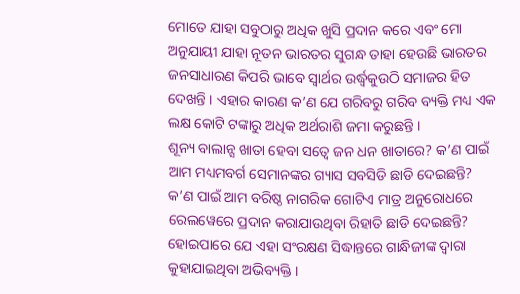ମୋତେ ଯାହା ସବୁଠାରୁ ଅଧିକ ଖୁସି ପ୍ରଦାନ କରେ ଏବଂ ମୋ ଅନୁଯାୟୀ ଯାହା ନୂତନ ଭାରତର ସୁଗନ୍ଧ ତାହା ହେଉଛି ଭାରତର ଜନସାଧାରଣ କିପରି ଭାବେ ସ୍ୱାର୍ଥର ଉର୍ଦ୍ଧ୍ଵକୁଉଠି ସମାଜର ହିତ ଦେଖନ୍ତି । ଏହାର କାରଣ କ’ଣ ଯେ ଗରିବରୁ ଗରିବ ବ୍ୟକ୍ତି ମଧ୍ୟ ଏକ ଲକ୍ଷ କୋଟି ଟଙ୍କାରୁ ଅଧିକ ଅର୍ଥରାଶି ଜମା କରୁଛନ୍ତି ।
ଶୂନ୍ୟ ବାଲାନ୍ସ ଖାତା ହେବା ସତ୍ୱେ ଜନ ଧନ ଖାତାରେ? କ’ଣ ପାଇଁ ଆମ ମଧ୍ୟମବର୍ଗ ସେମାନଙ୍କର ଗ୍ୟାସ ସବସିଡି ଛାଡି ଦେଇଛନ୍ତି? କ’ଣ ପାଇଁ ଆମ ବରିଷ୍ଠ ନାଗରିକ ଗୋଟିଏ ମାତ୍ର ଅନୁରୋଧରେ ରେଲୱେରେ ପ୍ରଦାନ କରାଯାଉଥିବା ରିହାତି ଛାଡି ଦେଇଛନ୍ତି?
ହୋଇପାରେ ଯେ ଏହା ସଂରକ୍ଷଣ ସିଦ୍ଧାନ୍ତରେ ଗାନ୍ଧିଜୀଙ୍କ ଦ୍ୱାରା କୁହାଯାଇଥିବା ଅଭିବ୍ୟକ୍ତି ।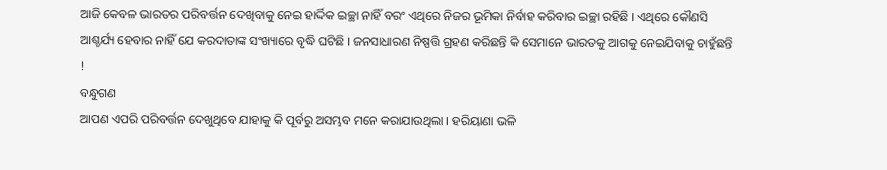ଆଜି କେବଳ ଭାରତର ପରିବର୍ତ୍ତନ ଦେଖିବାକୁ ନେଇ ହାର୍ଦ୍ଦିକ ଇଚ୍ଛା ନାହିଁ ବରଂ ଏଥିରେ ନିଜର ଭୂମିକା ନିର୍ବାହ କରିବାର ଇଚ୍ଛା ରହିଛି । ଏଥିରେ କୌଣସି ଆଶ୍ଚର୍ଯ୍ୟ ହେବାର ନାହିଁ ଯେ କରଦାତାଙ୍କ ସଂଖ୍ୟାରେ ବୃଦ୍ଧି ଘଟିଛି । ଜନସାଧାରଣ ନିଷ୍ପତ୍ତି ଗ୍ରହଣ କରିଛନ୍ତି କି ସେମାନେ ଭାରତକୁ ଆଗକୁ ନେଇଯିବାକୁ ଚାହୁଁଛନ୍ତି !
ବନ୍ଧୁଗଣ
ଆପଣ ଏପରି ପରିବର୍ତ୍ତନ ଦେଖୁଥିବେ ଯାହାକୁ କି ପୂର୍ବରୁ ଅସମ୍ଭବ ମନେ କରାଯାଉଥିଲା । ହରିୟାଣା ଭଳି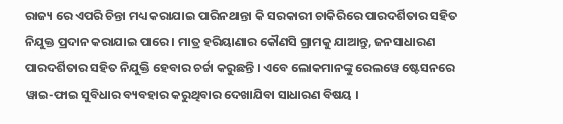ରାଜ୍ୟ ରେ ଏପରି ଚିନ୍ତା ମଧ୍ୟ କରାଯାଇ ପାରିନଥାନ୍ତା କି ସରକାରୀ ଚାକିରିରେ ପାରଦର୍ଶିତାର ସହିତ ନିଯୁକ୍ତ ପ୍ରଦାନ କରାଯାଇ ପାରେ । ମାତ୍ର ହରିୟାଣାର କୌଣସି ଗ୍ରାମକୁ ଯାଆନ୍ତୁ, ଜନସାଧାରଣ ପାରଦର୍ଶିତାର ସହିତ ନିଯୁକ୍ତି ହେବାର ଚର୍ଚ୍ଚା କରୁଛନ୍ତି । ଏବେ ଲୋକମାନଙ୍କୁ ରେଲୱେ ଷ୍ଟେସନରେ ୱାଇ-ଫାଇ ସୁବିଧାର ବ୍ୟବହାର କରୁଥିବାର ଦେଖାଯିବା ସାଧାରଣ ବିଷୟ ।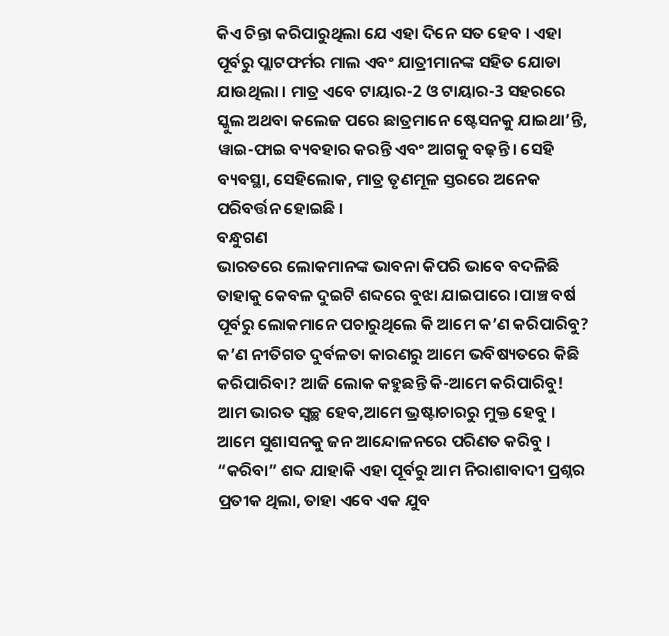କିଏ ଚିନ୍ତା କରିପାରୁଥିଲା ଯେ ଏହା ଦିନେ ସତ ହେବ । ଏହା ପୂର୍ବରୁ ପ୍ଲାଟଫର୍ମର ମାଲ ଏବଂ ଯାତ୍ରୀମାନଙ୍କ ସହିତ ଯୋଡା ଯାଉଥିଲା । ମାତ୍ର ଏବେ ଟାୟାର-2 ଓ ଟାୟାର-3 ସହରରେ ସ୍କୁଲ ଅଥବା କଲେଜ ପରେ ଛାତ୍ରମାନେ ଷ୍ଟେସନକୁ ଯାଇଥା’ନ୍ତି, ୱାଇ-ଫାଇ ବ୍ୟବହାର କରନ୍ତି ଏବଂ ଆଗକୁ ବଢ଼ନ୍ତି । ସେହି ବ୍ୟବସ୍ଥା, ସେହିଲୋକ, ମାତ୍ର ତୃଣମୂଳ ସ୍ତରରେ ଅନେକ ପରିବର୍ତ୍ତନ ହୋଇଛି ।
ବନ୍ଧୁଗଣ
ଭାରତରେ ଲୋକମାନଙ୍କ ଭାବନା କିପରି ଭାବେ ବଦଳିଛି ତାହାକୁ କେବଳ ଦୁଇଟି ଶବ୍ଦରେ ବୁଝା ଯାଇପାରେ ।ପାଞ୍ଚ ବର୍ଷ ପୂର୍ବରୁ ଲୋକମାନେ ପଚାରୁଥିଲେ କି ଆମେ କ’ଣ କରିପାରିବୁ? କ’ଣ ନୀତିଗତ ଦୁର୍ବଳତା କାରଣରୁ ଆମେ ଭବିଷ୍ୟତରେ କିଛି କରିପାରିବା? ଆଜି ଲୋକ କହୁଛନ୍ତି କି-ଆମେ କରିପାରିବୁ! ଆମ ଭାରତ ସ୍ୱଚ୍ଛ ହେବ,ଆମେ ଭ୍ରଷ୍ଟାଚାରରୁ ମୁକ୍ତ ହେବୁ । ଆମେ ସୁଶାସନକୁ ଜନ ଆନ୍ଦୋଳନରେ ପରିଣତ କରିବୁ । “କରିବା” ଶବ୍ଦ ଯାହାକି ଏହା ପୂର୍ବରୁ ଆମ ନିରାଶାବାଦୀ ପ୍ରଶ୍ନର ପ୍ରତୀକ ଥିଲା, ତାହା ଏବେ ଏକ ଯୁବ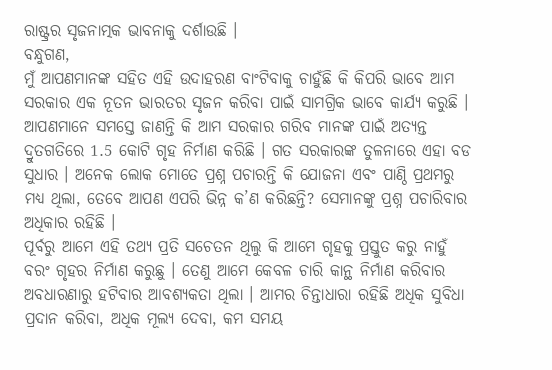ରାଷ୍ଟ୍ରର ସୃଜନାତ୍ମକ ଭାବନାକୁ ଦର୍ଶାଉଛି ।
ବନ୍ଧୁଗଣ,
ମୁଁ ଆପଣମାନଙ୍କ ସହିତ ଏହି ଉଦାହରଣ ବାଂଟିବାକୁ ଚାହୁଁଛି କି କିପରି ଭାବେ ଆମ ସରକାର ଏକ ନୂତନ ଭାରତର ସୃଜନ କରିବା ପାଇଁ ସାମଗ୍ରିକ ଭାବେ କାର୍ଯ୍ୟ କରୁଛି । ଆପଣମାନେ ସମସ୍ତେ ଜାଣନ୍ତି କି ଆମ ସରକାର ଗରିବ ମାନଙ୍କ ପାଇଁ ଅତ୍ୟନ୍ତ ଦ୍ରୁତଗତିରେ 1.5 କୋଟି ଗୃହ ନିର୍ମାଣ କରିଛି । ଗତ ସରକାରଙ୍କ ତୁଳନାରେ ଏହା ବଡ ସୁଧାର । ଅନେକ ଲୋକ ମୋତେ ପ୍ରଶ୍ନ ପଚାରନ୍ତି କି ଯୋଜନା ଏବଂ ପାଣ୍ଠି ପ୍ରଥମରୁ ମଧ୍ୟ ଥିଲା, ତେବେ ଆପଣ ଏପରି ଭିନ୍ନ କ’ଣ କରିଛନ୍ତି? ସେମାନଙ୍କୁ ପ୍ରଶ୍ନ ପଚାରିବାର ଅଧିକାର ରହିଛି ।
ପୂର୍ବରୁ ଆମେ ଏହି ତଥ୍ୟ ପ୍ରତି ସଚେତନ ଥିଲୁ କି ଆମେ ଗୃହକୁ ପ୍ରସ୍ତୁତ କରୁ ନାହୁଁ ବରଂ ଗୃହର ନିର୍ମାଣ କରୁଛୁ । ତେଣୁ ଆମେ କେବଳ ଚାରି କାନ୍ଥ ନିର୍ମାଣ କରିବାର ଅବଧାରଣାରୁ ହଟିବାର ଆବଶ୍ୟକତା ଥିଲା । ଆମର ଚିନ୍ତାଧାରା ରହିଛି ଅଧିକ ସୁବିଧା ପ୍ରଦାନ କରିବା, ଅଧିକ ମୂଲ୍ୟ ଦେବା, କମ ସମୟ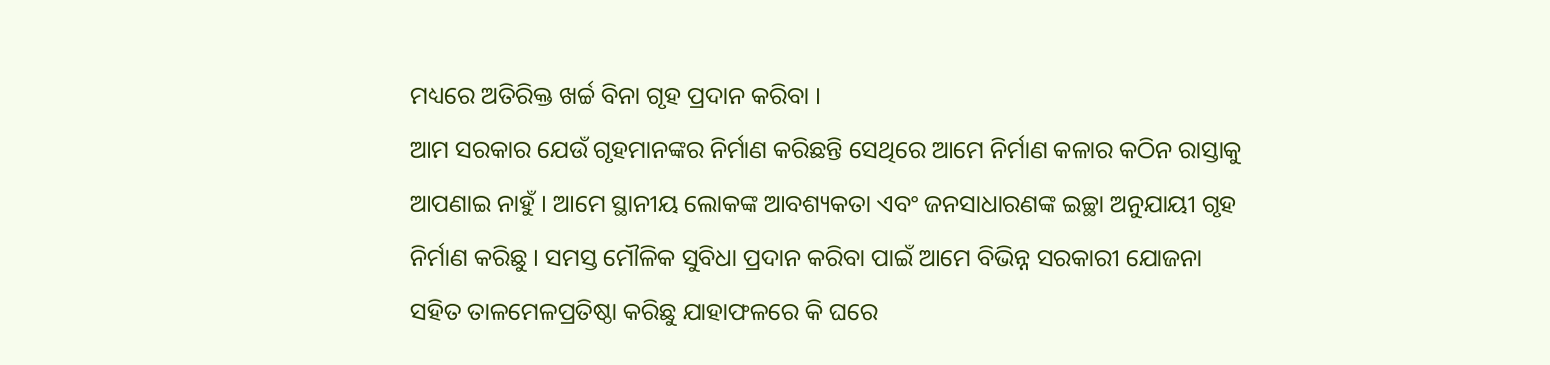ମଧ୍ୟରେ ଅତିରିକ୍ତ ଖର୍ଚ୍ଚ ବିନା ଗୃହ ପ୍ରଦାନ କରିବା ।
ଆମ ସରକାର ଯେଉଁ ଗୃହମାନଙ୍କର ନିର୍ମାଣ କରିଛନ୍ତି ସେଥିରେ ଆମେ ନିର୍ମାଣ କଳାର କଠିନ ରାସ୍ତାକୁ ଆପଣାଇ ନାହୁଁ । ଆମେ ସ୍ଥାନୀୟ ଲୋକଙ୍କ ଆବଶ୍ୟକତା ଏବଂ ଜନସାଧାରଣଙ୍କ ଇଚ୍ଛା ଅନୁଯାୟୀ ଗୃହ ନିର୍ମାଣ କରିଛୁ । ସମସ୍ତ ମୌଳିକ ସୁବିଧା ପ୍ରଦାନ କରିବା ପାଇଁ ଆମେ ବିଭିନ୍ନ ସରକାରୀ ଯୋଜନା ସହିତ ତାଳମେଳପ୍ରତିଷ୍ଠା କରିଛୁ ଯାହାଫଳରେ କି ଘରେ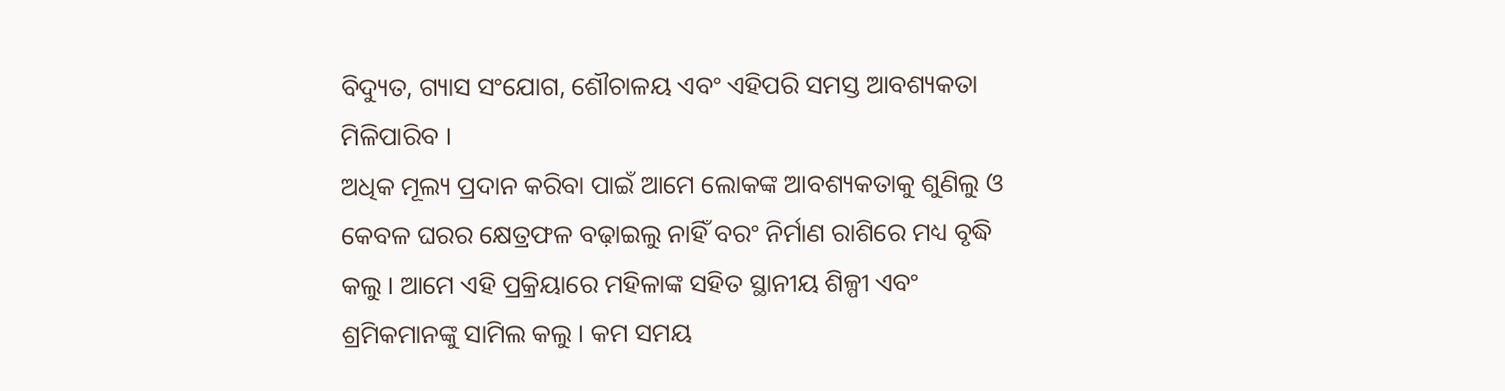ବିଦ୍ୟୁତ, ଗ୍ୟାସ ସଂଯୋଗ, ଶୌଚାଳୟ ଏବଂ ଏହିପରି ସମସ୍ତ ଆବଶ୍ୟକତା ମିଳିପାରିବ ।
ଅଧିକ ମୂଲ୍ୟ ପ୍ରଦାନ କରିବା ପାଇଁ ଆମେ ଲୋକଙ୍କ ଆବଶ୍ୟକତାକୁ ଶୁଣିଲୁ ଓ କେବଳ ଘରର କ୍ଷେତ୍ରଫଳ ବଢ଼ାଇଲୁ ନାହିଁ ବରଂ ନିର୍ମାଣ ରାଶିରେ ମଧ୍ୟ ବୃଦ୍ଧି କଲୁ । ଆମେ ଏହି ପ୍ରକ୍ରିୟାରେ ମହିଳାଙ୍କ ସହିତ ସ୍ଥାନୀୟ ଶିଳ୍ପୀ ଏବଂ ଶ୍ରମିକମାନଙ୍କୁ ସାମିଲ କଲୁ । କମ ସମୟ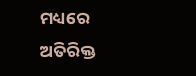ମଧ୍ୟରେ ଅତିରିକ୍ତ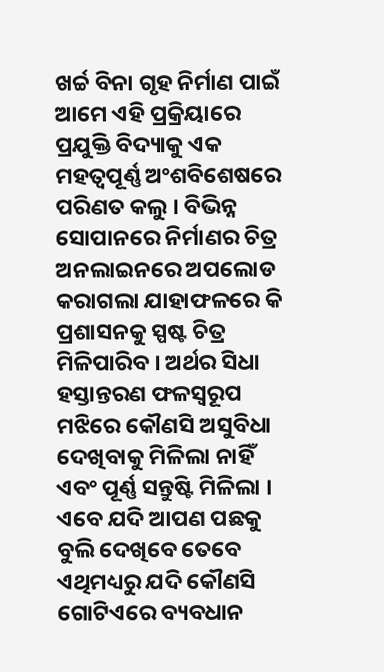ଖର୍ଚ୍ଚ ବିନା ଗୃହ ନିର୍ମାଣ ପାଇଁ ଆମେ ଏହି ପ୍ରକ୍ରିୟାରେ ପ୍ରଯୁକ୍ତି ବିଦ୍ୟାକୁ ଏକ ମହତ୍ୱପୂର୍ଣ୍ଣ ଅଂଶବିଶେଷରେ ପରିଣତ କଲୁ । ବିଭିନ୍ନ ସୋପାନରେ ନିର୍ମାଣର ଚିତ୍ର ଅନଲାଇନରେ ଅପଲୋଡ କରାଗଲା ଯାହାଫଳରେ କି ପ୍ରଶାସନକୁ ସ୍ପଷ୍ଟ ଚିତ୍ର ମିଳିପାରିବ । ଅର୍ଥର ସିଧା ହସ୍ତାନ୍ତରଣ ଫଳସ୍ୱରୂପ ମଝିରେ କୌଣସି ଅସୁବିଧା ଦେଖିବାକୁ ମିଳିଲା ନାହିଁ ଏବଂ ପୂର୍ଣ୍ଣ ସନ୍ତୁଷ୍ଟି ମିଳିଲା । ଏବେ ଯଦି ଆପଣ ପଛକୁ ବୁଲି ଦେଖିବେ ତେବେ ଏଥିମଧ୍ୟରୁ ଯଦି କୌଣସି ଗୋଟିଏରେ ବ୍ୟବଧାନ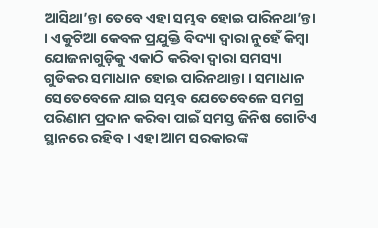ଆସିଥା’ନ୍ତା ତେବେ ଏହା ସମ୍ଭବ ହୋଇ ପାରିନଥା’ନ୍ତା । ଏକୁଟିଆ କେବଳ ପ୍ରଯୁକ୍ତି ବିଦ୍ୟା ଦ୍ୱାରା ନୁହେଁ କିମ୍ବା ଯୋଜନାଗୁଡ଼ିକୁ ଏକାଠି କରିବା ଦ୍ୱାରା ସମସ୍ୟା ଗୁଡିକର ସମାଧାନ ହୋଇ ପାରିନଥାନ୍ତା । ସମାଧାନ ସେତେବେଳେ ଯାଇ ସମ୍ଭବ ଯେତେବେଳେ ସମଗ୍ର ପରିଣାମ ପ୍ରଦାନ କରିବା ପାଇଁ ସମସ୍ତ ଜିନିଷ ଗୋଟିଏ ସ୍ଥାନରେ ରହିବ । ଏହା ଆମ ସରକାରଙ୍କ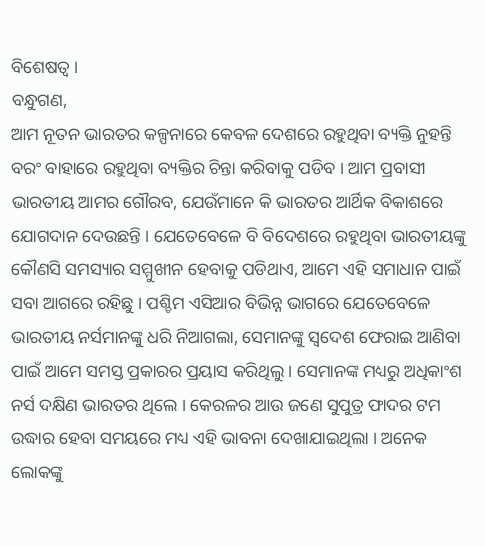ବିଶେଷତ୍ଵ ।
ବନ୍ଧୁଗଣ,
ଆମ ନୂତନ ଭାରତର କଳ୍ପନାରେ କେବଳ ଦେଶରେ ରହୁଥିବା ବ୍ୟକ୍ତି ନୁହନ୍ତି ବରଂ ବାହାରେ ରହୁଥିବା ବ୍ୟକ୍ତିର ଚିନ୍ତା କରିବାକୁ ପଡିବ । ଆମ ପ୍ରବାସୀ ଭାରତୀୟ ଆମର ଗୌରବ, ଯେଉଁମାନେ କି ଭାରତର ଆର୍ଥିକ ବିକାଶରେ ଯୋଗଦାନ ଦେଉଛନ୍ତି । ଯେତେବେଳେ ବି ବିଦେଶରେ ରହୁଥିବା ଭାରତୀୟଙ୍କୁ କୌଣସି ସମସ୍ୟାର ସମ୍ମୁଖୀନ ହେବାକୁ ପଡିଥାଏ, ଆମେ ଏହି ସମାଧାନ ପାଇଁ ସବା ଆଗରେ ରହିଛୁ । ପଶ୍ଚିମ ଏସିଆର ବିଭିନ୍ନ ଭାଗରେ ଯେତେବେଳେ ଭାରତୀୟ ନର୍ସମାନଙ୍କୁ ଧରି ନିଆଗଲା, ସେମାନଙ୍କୁ ସ୍ୱଦେଶ ଫେରାଇ ଆଣିବା ପାଇଁ ଆମେ ସମସ୍ତ ପ୍ରକାରର ପ୍ରୟାସ କରିଥିଲୁ । ସେମାନଙ୍କ ମଧ୍ୟରୁ ଅଧିକାଂଶ ନର୍ସ ଦକ୍ଷିଣ ଭାରତର ଥିଲେ । କେରଳର ଆଉ ଜଣେ ସୁପୁତ୍ର ଫାଦର ଟମ ଉଦ୍ଧାର ହେବା ସମୟରେ ମଧ୍ୟ ଏହି ଭାବନା ଦେଖାଯାଇଥିଲା । ଅନେକ ଲୋକଙ୍କୁ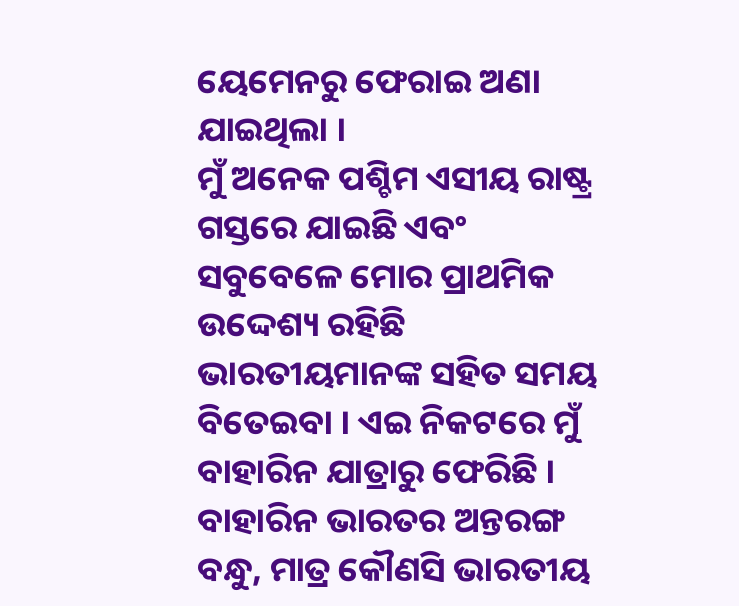ୟେମେନରୁ ଫେରାଇ ଅଣା ଯାଇଥିଲା ।
ମୁଁ ଅନେକ ପଶ୍ଚିମ ଏସୀୟ ରାଷ୍ଟ୍ର ଗସ୍ତରେ ଯାଇଛି ଏବଂ ସବୁବେଳେ ମୋର ପ୍ରାଥମିକ ଉଦ୍ଦେଶ୍ୟ ରହିଛି ଭାରତୀୟମାନଙ୍କ ସହିତ ସମୟ ବିତେଇବା । ଏଇ ନିକଟରେ ମୁଁ ବାହାରିନ ଯାତ୍ରାରୁ ଫେରିଛି । ବାହାରିନ ଭାରତର ଅନ୍ତରଙ୍ଗ ବନ୍ଧୁ, ମାତ୍ର କୌଣସି ଭାରତୀୟ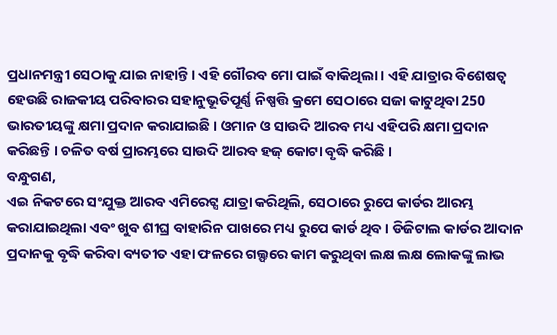ପ୍ରଧାନମନ୍ତ୍ରୀ ସେଠାକୁ ଯାଇ ନାହାନ୍ତି । ଏହି ଗୌରବ ମୋ ପାଇଁ ବାକିଥିଲା । ଏହି ଯାତ୍ରାର ବିଶେଷତ୍ଵ ହେଉଛି ରାଜକୀୟ ପରିବାରର ସହାନୁଭୂତିପୂର୍ଣ୍ଣ ନିଷ୍ପତ୍ତି କ୍ରମେ ସେଠାରେ ସଜା କାଟୁଥିବା 250 ଭାରତୀୟଙ୍କୁ କ୍ଷମା ପ୍ରଦାନ କରାଯାଇଛି । ଓମାନ ଓ ସାଉଦି ଆରବ ମଧ୍ୟ ଏହିପରି କ୍ଷମା ପ୍ରଦାନ କରିଛନ୍ତି । ଚଳିତ ବର୍ଷ ପ୍ରାରମ୍ଭରେ ସାଉଦି ଆରବ ହଜ୍ କୋଟା ବୃଦ୍ଧି କରିଛି ।
ବନ୍ଧୁଗଣ,
ଏଇ ନିକଟରେ ସଂଯୁକ୍ତ ଆରବ ଏମିରେଟ୍ସ ଯାତ୍ରା କରିଥିଲି, ସେଠାରେ ରୁପେ କାର୍ଡର ଆରମ୍ଭ କରାଯାଇଥିଲା ଏବଂ ଖୁବ ଶୀଘ୍ର ବାହାରିନ ପାଖରେ ମଧ୍ୟ ରୁପେ କାର୍ଡ ଥିବ । ଡିଜିଟାଲ କାର୍ଡର ଆଦାନ ପ୍ରଦାନକୁ ବୃଦ୍ଧି କରିବା ବ୍ୟତୀତ ଏହା ଫଳରେ ଗଲ୍ଫରେ କାମ କରୁଥିବା ଲକ୍ଷ ଲକ୍ଷ ଲୋକଙ୍କୁ ଲାଭ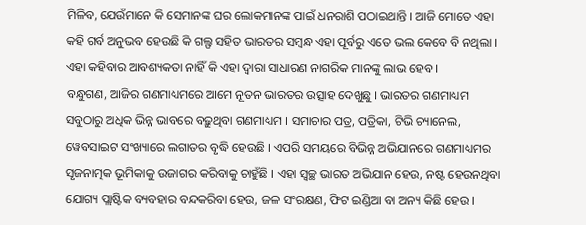ମିଳିବ, ଯେଉଁମାନେ କି ସେମାନଙ୍କ ଘର ଲୋକମାନଙ୍କ ପାଇଁ ଧନରାଶି ପଠାଇଥାନ୍ତି । ଆଜି ମୋତେ ଏହା କହି ଗର୍ବ ଅନୁଭବ ହେଉଛି କି ଗଲ୍ଫ ସହିତ ଭାରତର ସମ୍ବନ୍ଧ ଏହା ପୂର୍ବରୁ ଏତେ ଭଲ କେବେ ବି ନଥିଲା । ଏହା କହିବାର ଆବଶ୍ୟକତା ନାହିଁ କି ଏହା ଦ୍ୱାରା ସାଧାରଣ ନାଗରିକ ମାନଙ୍କୁ ଲାଭ ହେବ ।
ବନ୍ଧୁଗଣ, ଆଜିର ଗଣମାଧ୍ୟମରେ ଆମେ ନୂତନ ଭାରତର ଉତ୍ସାହ ଦେଖୁଛୁ । ଭାରତର ଗଣମାଧ୍ୟମ ସବୁଠାରୁ ଅଧିକ ଭିନ୍ନ ଭାବରେ ବଢ଼ୁଥିବା ଗଣମାଧ୍ୟମ । ସମାଚାର ପତ୍ର, ପତ୍ରିକା, ଟିଭି ଚ୍ୟାନେଲ, ୱେବସାଇଟ ସଂଖ୍ୟାରେ ଲଗାତର ବୃଦ୍ଧି ହେଉଛି । ଏପରି ସମୟରେ ବିଭିନ୍ନ ଅଭିଯାନରେ ଗଣମାଧ୍ୟମର ସୃଜନାତ୍ମକ ଭୂମିକାକୁ ଉଜାଗର କରିବାକୁ ଚାହୁଁଛି । ଏହା ସ୍ୱଚ୍ଛ ଭାରତ ଅଭିଯାନ ହେଉ, ନଷ୍ଟ ହେଉନଥିବା ଯୋଗ୍ୟ ପ୍ଲାଷ୍ଟିକ ବ୍ୟବହାର ବନ୍ଦକରିବା ହେଉ, ଜଳ ସଂରକ୍ଷଣ, ଫିଟ ଇଣ୍ଡିଆ ବା ଅନ୍ୟ କିଛି ହେଉ ।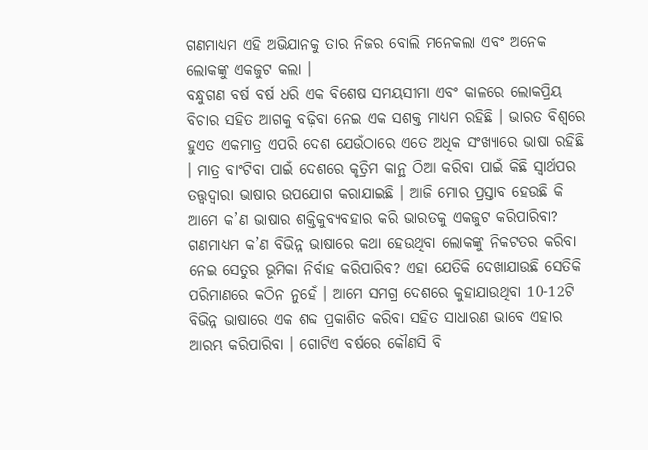ଗଣମାଧ୍ୟମ ଏହି ଅଭିଯାନକୁ ତାର ନିଜର ବୋଲି ମନେକଲା ଏବଂ ଅନେକ ଲୋକଙ୍କୁ ଏକଜୁଟ କଲା ।
ବନ୍ଧୁଗଣ ବର୍ଷ ବର୍ଷ ଧରି ଏକ ବିଶେଷ ସମୟସୀମା ଏବଂ କାଳରେ ଲୋକପ୍ରିୟ ବିଚାର ସହିତ ଆଗକୁ ବଢ଼ିବା ନେଇ ଏକ ସଶକ୍ତ ମାଧ୍ୟମ ରହିଛି । ଭାରତ ବିଶ୍ୱରେ ହୁଏତ ଏକମାତ୍ର ଏପରି ଦେଶ ଯେଉଁଠାରେ ଏତେ ଅଧିକ ସଂଖ୍ୟାରେ ଭାଷା ରହିଛି । ମାତ୍ର ବାଂଟିବା ପାଇଁ ଦେଶରେ କୃତ୍ରିମ କାନ୍ଥ ଠିଆ କରିବା ପାଇଁ କିଛି ସ୍ଵାର୍ଥପର ତତ୍ତ୍ଵଦ୍ୱାରା ଭାଷାର ଉପଯୋଗ କରାଯାଇଛି । ଆଜି ମୋର ପ୍ରସ୍ତାବ ହେଉଛି କି ଆମେ କ’ଣ ଭାଷାର ଶକ୍ତିକୁବ୍ୟବହାର କରି ଭାରତକୁ ଏକଜୁଟ କରିପାରିବା?
ଗଣମାଧ୍ୟମ କ’ଣ ବିଭିନ୍ନ ଭାଷାରେ କଥା ହେଉଥିବା ଲୋକଙ୍କୁ ନିକଟତର କରିବା ନେଇ ସେତୁର ଭୂମିକା ନିର୍ବାହ କରିପାରିବ? ଏହା ଯେତିକି ଦେଖାଯାଉଛି ସେତିକି ପରିମାଣରେ କଠିନ ନୁହେଁ । ଆମେ ସମଗ୍ର ଦେଶରେ କୁହାଯାଉଥିବା 10-12ଟି ବିଭିନ୍ନ ଭାଷାରେ ଏକ ଶବ୍ଦ ପ୍ରକାଶିତ କରିବା ସହିତ ସାଧାରଣ ଭାବେ ଏହାର ଆରମ୍ଭ କରିପାରିବା । ଗୋଟିଏ ବର୍ଷରେ କୌଣସି ବି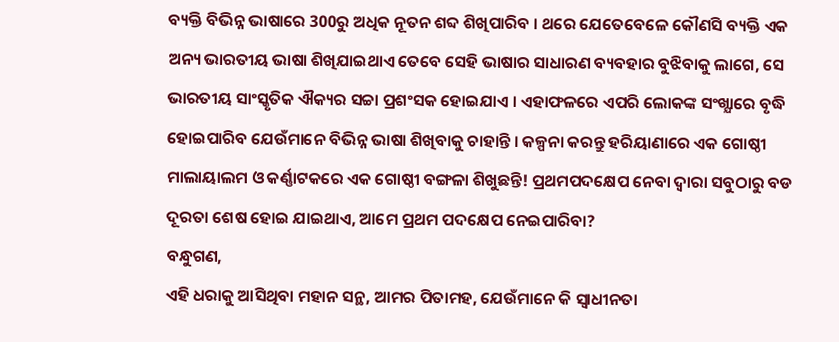ବ୍ୟକ୍ତି ବିଭିନ୍ନ ଭାଷାରେ 300ରୁ ଅଧିକ ନୂତନ ଶବ୍ଦ ଶିଖିପାରିବ । ଥରେ ଯେତେବେଳେ କୌଣସି ବ୍ୟକ୍ତି ଏକ ଅନ୍ୟ ଭାରତୀୟ ଭାଷା ଶିଖିଯାଇଥାଏ ତେବେ ସେହି ଭାଷାର ସାଧାରଣ ବ୍ୟବହାର ବୁଝିବାକୁ ଲାଗେ, ସେ ଭାରତୀୟ ସାଂସ୍କୃତିକ ଐକ୍ୟର ସଚ୍ଚା ପ୍ରଶଂସକ ହୋଇଯାଏ । ଏହାଫଳରେ ଏପରି ଲୋକଙ୍କ ସଂଖ୍ଯାରେ ବୃଦ୍ଧି ହୋଇପାରିବ ଯେଉଁମାନେ ବିଭିନ୍ନ ଭାଷା ଶିଖିବାକୁ ଚାହାନ୍ତି । କଳ୍ପନା କରନ୍ତୁ ହରିୟାଣାରେ ଏକ ଗୋଷ୍ଠୀ ମାଲାୟାଲମ ଓ କର୍ଣ୍ଣାଟକରେ ଏକ ଗୋଷ୍ଠୀ ବଙ୍ଗଳା ଶିଖୁଛନ୍ତି! ପ୍ରଥମପଦକ୍ଷେପ ନେବା ଦ୍ୱାରା ସବୁଠାରୁ ବଡ ଦୂରତା ଶେଷ ହୋଇ ଯାଇଥାଏ, ଆମେ ପ୍ରଥମ ପଦକ୍ଷେପ ନେଇପାରିବା?
ବନ୍ଧୁଗଣ,
ଏହି ଧରାକୁ ଆସିଥିବା ମହାନ ସନ୍ଥ, ଆମର ପିତାମହ, ଯେଉଁମାନେ କି ସ୍ୱାଧୀନତା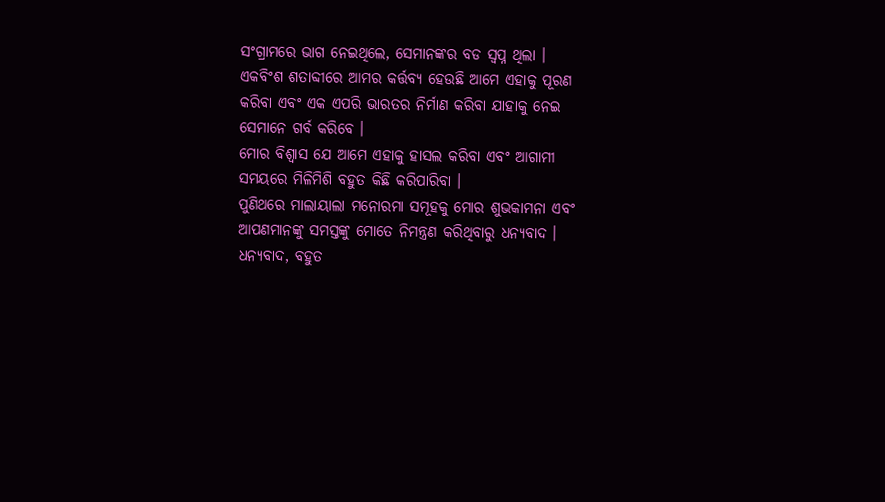ସଂଗ୍ରାମରେ ଭାଗ ନେଇଥିଲେ, ସେମାନଙ୍କର ବଡ ସ୍ୱପ୍ନ ଥିଲା । ଏକବିଂଶ ଶତାବ୍ଦୀରେ ଆମର କର୍ତ୍ତବ୍ୟ ହେଉଛି ଆମେ ଏହାକୁ ପୂରଣ କରିବା ଏବଂ ଏକ ଏପରି ଭାରତର ନିର୍ମାଣ କରିବା ଯାହାକୁ ନେଇ ସେମାନେ ଗର୍ବ କରିବେ ।
ମୋର ବିଶ୍ୱାସ ଯେ ଆମେ ଏହାକୁ ହାସଲ କରିବା ଏବଂ ଆଗାମୀ ସମୟରେ ମିଳିମିଶି ବହୁତ କିଛି କରିପାରିବା ।
ପୁଣିଥରେ ମାଲାୟାଲା ମନୋରମା ସମୂହକୁ ମୋର ଶୁଭକାମନା ଏବଂ ଆପଣମାନଙ୍କୁ ସମସ୍ତଙ୍କୁ ମୋତେ ନିମନ୍ତ୍ରଣ କରିଥିବାରୁ ଧନ୍ୟବାଦ ।
ଧନ୍ୟବାଦ, ବହୁତ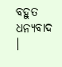ବହୁତ ଧନ୍ୟବାଦ ।